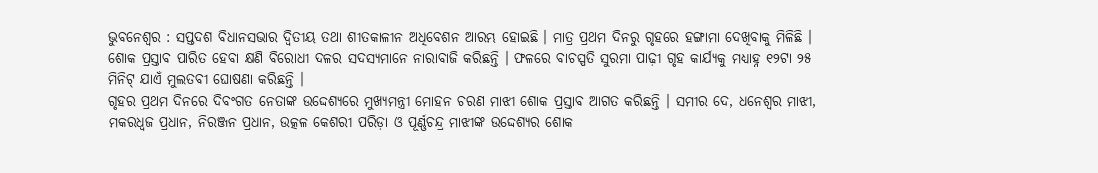ଭୁବନେଶ୍ୱର : ସପ୍ତଦଶ ବିଧାନସଭାର ଦ୍ୱିତୀୟ ତଥା ଶୀତକାଳୀନ ଅଧିବେଶନ ଆରମ୍ଭ ହୋଇଛି । ମାତ୍ର ପ୍ରଥମ ଦିନରୁ ଗୃହରେ ହଙ୍ଗାମା ଦେଖିବାକୁ ମିଳିଛି । ଶୋକ ପ୍ରସ୍ତାବ ପାରିତ ହେବା କ୍ଷଣି ବିରୋଧୀ ଦଳର ସଦସ୍ୟମାନେ ନାରାବାଜି କରିଛନ୍ତି । ଫଳରେ ବାଚସ୍ପତି ସୁରମା ପାଢ଼ୀ ଗୃହ କାର୍ଯ୍ୟକୁ ମଧ୍ୟାହ୍ନ ୧୨ଟା ୨୫ ମିନିଟ୍ ଯାଏଁ ମୁଲତବୀ ଘୋଷଣା କରିଛନ୍ତି ।
ଗୃହର ପ୍ରଥମ ଦିନରେ ଦିବଂଗତ ନେତାଙ୍କ ଉଦ୍ଦେଶ୍ୟରେ ମୁଖ୍ୟମନ୍ତ୍ରୀ ମୋହନ ଚରଣ ମାଝୀ ଶୋକ ପ୍ରସ୍ତାବ ଆଗତ କରିଛନ୍ତି । ସମୀର ଦେ, ଧନେଶ୍ୱର ମାଝୀ, ମକରଧ୍ୱଜ ପ୍ରଧାନ, ନିରଞ୍ଜନ ପ୍ରଧାନ, ଉତ୍କଳ କେଶରୀ ପରିଡ଼ା ଓ ପୂର୍ଣ୍ଣଚନ୍ଦ୍ର ମାଝୀଙ୍କ ଉଦ୍ଦେଶ୍ୟର ଶୋକ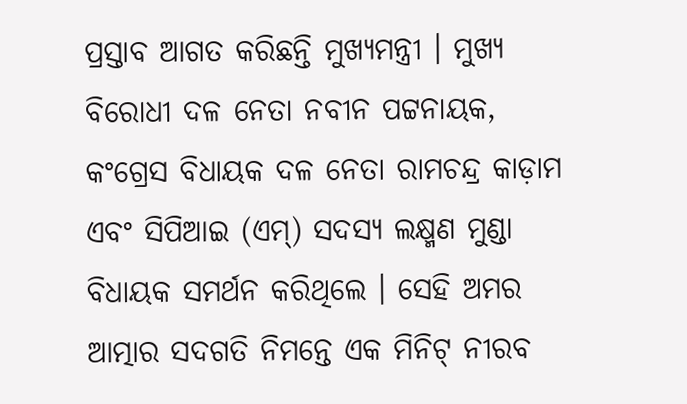ପ୍ରସ୍ତାବ ଆଗତ କରିଛନ୍ତି ମୁଖ୍ୟମନ୍ତ୍ରୀ । ମୁଖ୍ୟ ବିରୋଧୀ ଦଳ ନେତା ନବୀନ ପଟ୍ଟନାୟକ, କଂଗ୍ରେସ ବିଧାୟକ ଦଳ ନେତା ରାମଚନ୍ଦ୍ର କାଡ଼ାମ ଏବଂ ସିପିଆଇ (ଏମ୍) ସଦସ୍ୟ ଲକ୍ଷ୍ମଣ ମୁଣ୍ଡା ବିଧାୟକ ସମର୍ଥନ କରିଥିଲେ । ସେହି ଅମର ଆତ୍ମାର ସଦଗତି ନିମନ୍ତେ ଏକ ମିନିଟ୍ ନୀରବ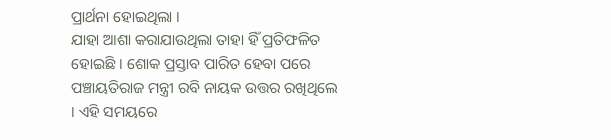ପ୍ରାର୍ଥନା ହୋଇଥିଲା ।
ଯାହା ଆଶା କରାଯାଉଥିଲା ତାହା ହିଁ ପ୍ରତିଫଳିତ ହୋଇଛି । ଶୋକ ପ୍ରସ୍ତାବ ପାରିତ ହେବା ପରେ ପଞ୍ଚାୟତିରାଜ ମନ୍ତ୍ରୀ ରବି ନାୟକ ଉତ୍ତର ରଖିଥିଲେ । ଏହି ସମୟରେ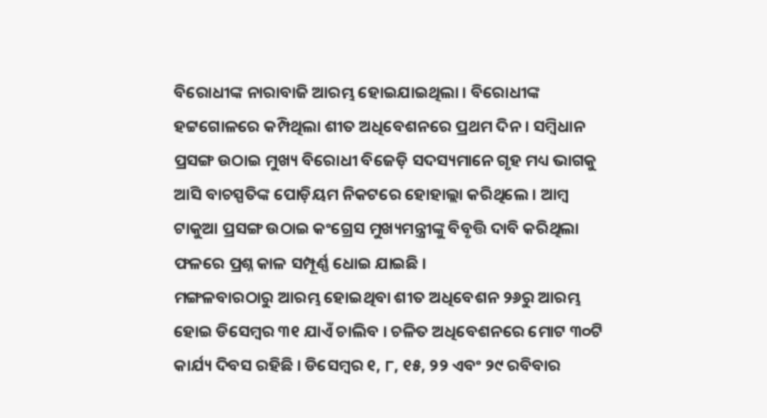ବିରୋଧୀଙ୍କ ନାରାବାଜି ଆରମ୍ଭ ହୋଇଯାଇଥିଲା । ବିରୋଧୀଙ୍କ ହଟ୍ଟଗୋଳରେ କମ୍ପିଥିଲା ଶୀତ ଅଧିବେଶନରେ ପ୍ରଥମ ଦିନ । ସମ୍ବିଧାନ ପ୍ରସଙ୍ଗ ଉଠାଇ ମୁଖ୍ୟ ବିରୋଧୀ ବିଜେଡ଼ି ସଦସ୍ୟମାନେ ଗୃହ ମଧ୍ୟ ଭାଗକୁ ଆସି ବାଚସ୍ପତିଙ୍କ ପୋଡ଼ିୟମ ନିକଟରେ ହୋହାଲ୍ଲା କରିଥିଲେ । ଆମ୍ବ ଟାକୁଆ ପ୍ରସଙ୍ଗ ଉଠାଇ କଂଗ୍ରେସ ମୁଖ୍ୟମନ୍ତ୍ରୀଙ୍କୁ ବିବୃତ୍ତି ଦାବି କରିଥିଲା ଫଳରେ ପ୍ରଶ୍ନ କାଳ ସମ୍ପୂର୍ଣ୍ଣ ଧୋଇ ଯାଇଛି ।
ମଙ୍ଗଳବାରଠାରୁ ଆରମ୍ଭ ହୋଇଥିବା ଶୀତ ଅଧିବେଶନ ୨୬ରୁ ଆରମ୍ଭ ହୋଇ ଡିସେମ୍ବର ୩୧ ଯାଏଁ ଚାଲିବ । ଚଳିତ ଅଧିବେଶନରେ ମୋଟ ୩୦ଟି କାର୍ଯ୍ୟ ଦିବସ ରହିଛି । ଡିସେମ୍ବର ୧, ୮, ୧୫, ୨୨ ଏବଂ ୨୯ ରବିବାର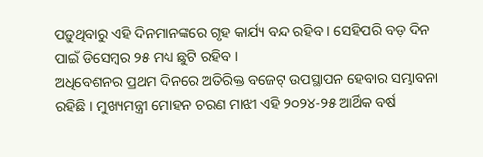ପଡ଼ୁଥିବାରୁ ଏହି ଦିନମାନଙ୍କରେ ଗୃହ କାର୍ଯ୍ୟ ବନ୍ଦ ରହିବ । ସେହିପରି ବଡ଼ ଦିନ ପାଇଁ ଡିସେମ୍ବର ୨୫ ମଧ୍ୟ ଛୁଟି ରହିବ ।
ଅଧିବେଶନର ପ୍ରଥମ ଦିନରେ ଅତିରିକ୍ତ ବଜେଟ୍ ଉପସ୍ଥାପନ ହେବାର ସମ୍ଭାବନା ରହିଛି । ମୁଖ୍ୟମନ୍ତ୍ରୀ ମୋହନ ଚରଣ ମାଝୀ ଏହି ୨୦୨୪-୨୫ ଆର୍ଥିକ ବର୍ଷ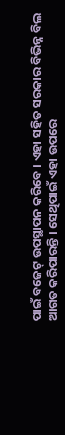ପାଇଁ ବଜେଟ୍ ଉପସ୍ଥାପନ କରିବେ । ଏହା ସହିତ ସରକାର ବିଭିନ୍ନ ବିଲ ଆଗତ କରିପାରନ୍ତି । ସେଥିପାଇଁ ଏହା ଉପରେ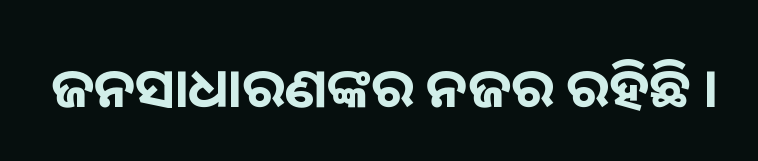ଜନସାଧାରଣଙ୍କର ନଜର ରହିଛି ।